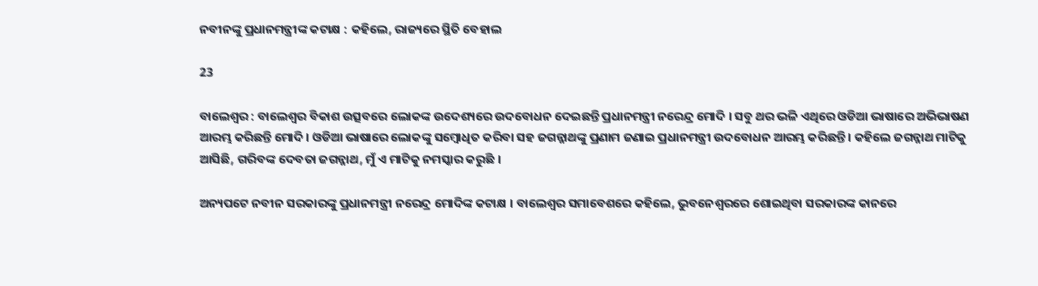ନବୀନଙ୍କୁ ପ୍ରଧାନମନ୍ତ୍ରୀଙ୍କ କଟାକ୍ଷ : କହିଲେ, ରାଜ୍ୟରେ ସ୍ଥିତି ବେହାଲ

23

ବାଲେଶ୍ୱର : ବାଲେଶ୍ୱର ବିକାଶ ଉତ୍ସବରେ ଲୋକଙ୍କ ଉଦେଶ୍ୟରେ ଉଦବୋଧନ ଦେଇଛନ୍ତି ପ୍ରଧାନମନ୍ତ୍ରୀ ନରେନ୍ଦ୍ର ମୋଦି । ସବୁ ଥର ଭଳି ଏଥିରେ ଓଡିଆ ଭାଷାରେ ଅଭିଭାଷଣ ଆରମ୍ଭ କରିଛନ୍ତି ମୋଦି । ଓଡିଆ ଭାଷାରେ ଲୋକଙ୍କୁ ସମ୍ବୋଧିତ କରିବା ସହ ଜଗନ୍ନାଥଙ୍କୁ ପ୍ରଣାମ ଜଣାଇ ପ୍ରଧାନମନ୍ତ୍ରୀ ଉଦବୋଧନ ଆରମ୍ଭ କରିଛନ୍ତି । କହିଲେ ଜଗନ୍ନାଥ ମାଟିକୁ ଆସିଛି, ଗରିବଙ୍କ ଦେବତା ଜଗନ୍ନାଥ, ମୁଁ ଏ ମାଟିକୁ ନମସ୍କାର କରୁଛି ।

ଅନ୍ୟପଟେ ନବୀନ ସରକାରଙ୍କୁ ପ୍ରଧାନମନ୍ତ୍ରୀ ନରେନ୍ଦ୍ର ମୋଦିଙ୍କ କଟାକ୍ଷ । ବାଲେଶ୍ୱର ସମାବେଶରେ କହିଲେ, ଭୁବନେଶ୍ୱରରେ ଶୋଇଥିବା ସରକାରଙ୍କ କାନରେ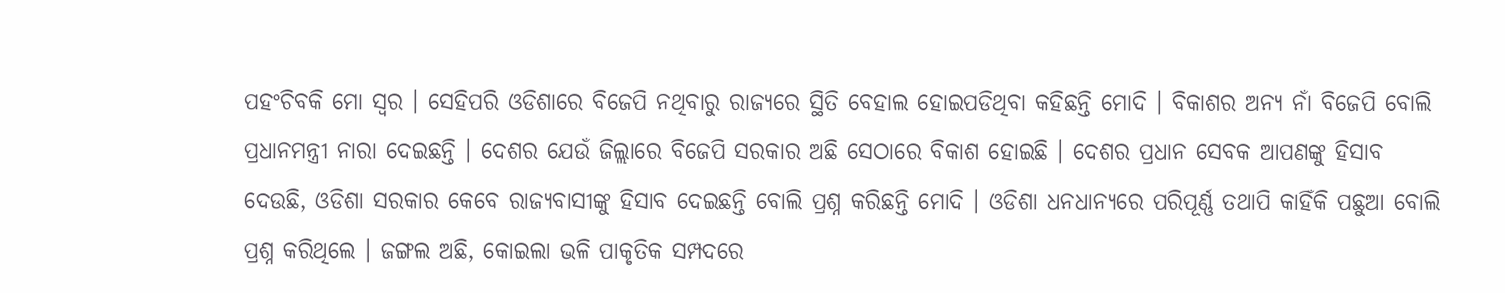ପହଂଚିବକି ମୋ ସ୍ୱର । ସେହିପରି ଓଡିଶାରେ ବିଜେପି ନଥିବାରୁ ରାଜ୍ୟରେ ସ୍ଥିତି ବେହାଲ ହୋଇପଡିଥିବା କହିଛନ୍ତି ମୋଦି । ବିକାଶର ଅନ୍ୟ ନାଁ ବିଜେପି ବୋଲି ପ୍ରଧାନମନ୍ତ୍ରୀ ନାରା ଦେଇଛନ୍ତି । ଦେଶର ଯେଉଁ ଜିଲ୍ଲାରେ ବିଜେପି ସରକାର ଅଛି ସେଠାରେ ବିକାଶ ହୋଇଛି । ଦେଶର ପ୍ରଧାନ ସେବକ ଆପଣଙ୍କୁ ହିସାବ ଦେଉଛି, ଓଡିଶା ସରକାର କେବେ ରାଜ୍ୟବାସୀଙ୍କୁ ହିସାବ ଦେଇଛନ୍ତି ବୋଲି ପ୍ରଶ୍ନ କରିଛନ୍ତି ମୋଦି । ଓଡିଶା ଧନଧାନ୍ୟରେ ପରିପୂର୍ଣ୍ଣ ତଥାପି କାହିଁକି ପଛୁଆ ବୋଲି ପ୍ରଶ୍ନ କରିଥିଲେ । ଜଙ୍ଗଲ ଅଛି, କୋଇଲା ଭଳି ପାକୃତିକ ସମ୍ପଦରେ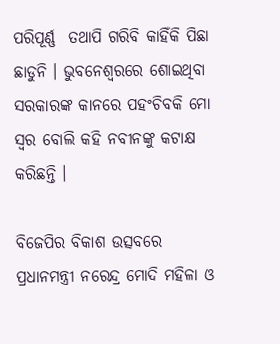ପରିପୂର୍ଣ୍ଣ  ତଥାପି ଗରିବି କାହିଁକି ପିଛା ଛାଡୁନି । ଭୁବନେଶ୍ୱରରେ ଶୋଇଥିବା ସରକାରଙ୍କ କାନରେ ପହଂଚିବକି ମୋ ସ୍ୱର ବୋଲି କହି ନବୀନଙ୍କୁ କଟାକ୍ଷ କରିଛନ୍ତି ।

ବିଜେପିର ବିକାଶ ଉତ୍ସବରେ ପ୍ରଧାନମନ୍ତ୍ରୀ ନରେନ୍ଦ୍ର ମୋଦି ମହିଳା ଓ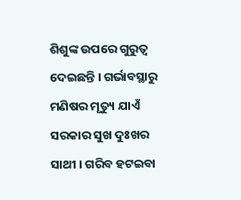ଶିଶୁଙ୍କ ଉପରେ ଗୁରୁତ୍ୱ ଦେଇଛନ୍ତି । ଗର୍ଭାବସ୍ଥାରୁ ମଣିଷର ମୃତ୍ୟୁ ଯାଏଁ ସରକାର ସୁଖ ଦୁଃଖର ସାଥୀ । ଗରିବ ହଟଇବା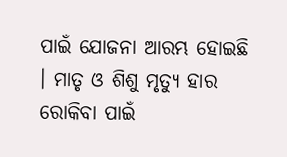ପାଇଁ ଯୋଜନା ଆରମ୍ଭ ହୋଇଛି । ମାତୃ ଓ ଶିଶୁ ମୃତ୍ୟୁ ହାର ରୋକିବା ପାଇଁ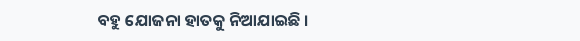ବହୁ ଯୋଜନା ହାତକୁ ନିଆଯାଇଛି ।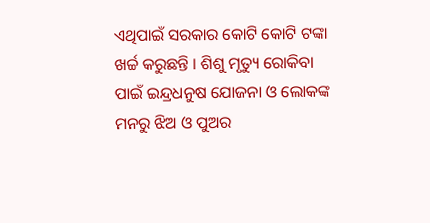ଏଥିପାଇଁ ସରକାର କୋଟି କୋଟି ଟଙ୍କା ଖର୍ଚ୍ଚ କରୁଛନ୍ତି । ଶିଶୁ ମୃତ୍ୟୁ ରୋକିବା ପାଇଁ ଇନ୍ଦ୍ରଧନୁଷ ଯୋଜନା ଓ ଲୋକଙ୍କ ମନରୁ ଝିଅ ଓ ପୁଅର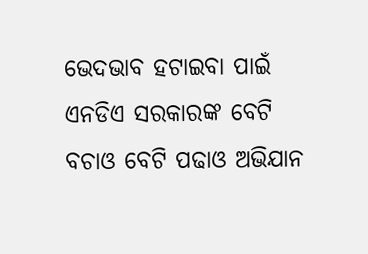ଭେଦଭାବ ହଟାଇବା ପାଇଁ ଏନଡିଏ ସରକାରଙ୍କ ବେଟି ବଚାଓ ବେଟି ପଢାଓ ଅଭିଯାନ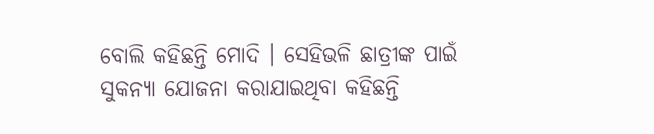ବୋଲି କହିଛନ୍ତି ମୋଦି । ସେହିଭଳି ଛାତ୍ରୀଙ୍କ ପାଇଁ ସୁକନ୍ୟା ଯୋଜନା କରାଯାଇଥିବା କହିଛନ୍ତି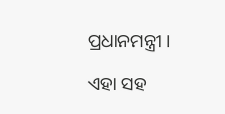ପ୍ରଧାନମନ୍ତ୍ରୀ ।

ଏହା ସହ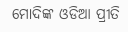ମୋଦିଙ୍କ ଓଡିଆ ପ୍ରୀତି